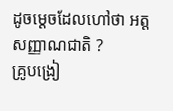ដូចម្តេចដែលហៅថា អត្តសញ្ញាណជាតិ ?
គ្រូបង្រៀ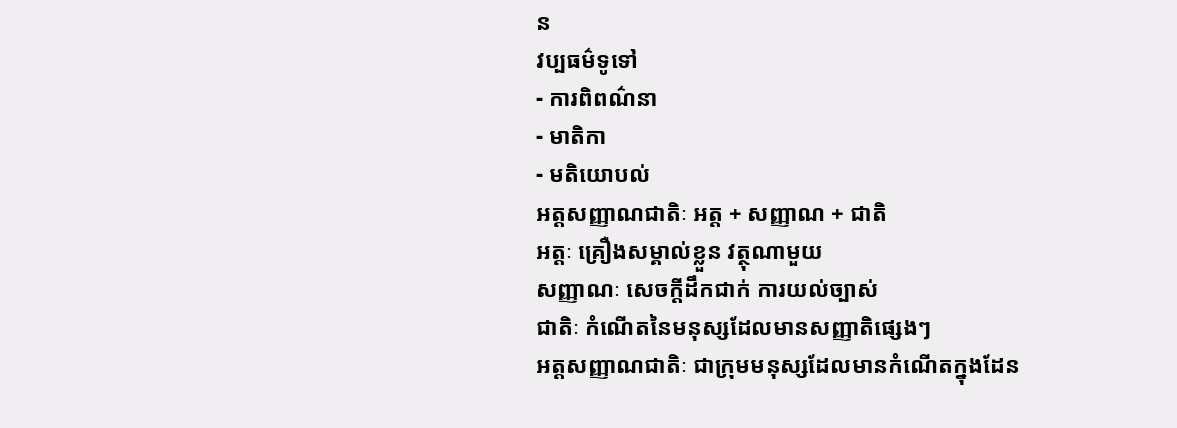ន
វប្បធម៌ទូទៅ
- ការពិពណ៌នា
- មាតិកា
- មតិយោបល់
អត្តសញ្ញាណជាតិៈ អត្ត + សញ្ញាណ + ជាតិ
អត្តៈ គ្រឿងសម្គាល់ខ្លួន វត្ថុណាមួយ
សញ្ញាណៈ សេចក្តីដឹកជាក់ ការយល់ច្បាស់
ជាតិៈ កំណើតនៃមនុស្សដែលមានសញ្ញាតិផ្សេងៗ
អត្តសញ្ញាណជាតិៈ ជាក្រុមមនុស្សដែលមានកំណើតក្នុងដែន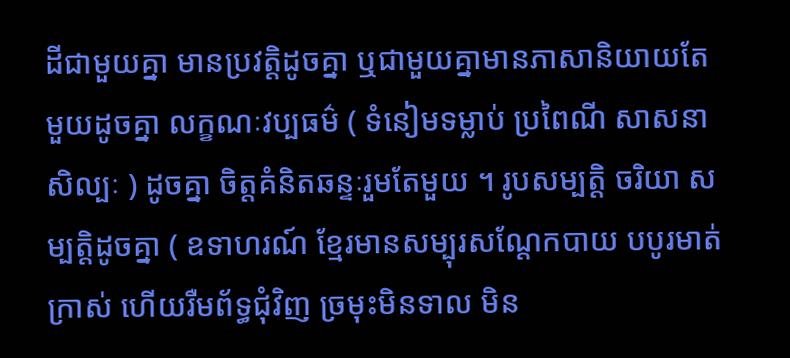ដីជាមួយគ្នា មានប្រវត្តិដូចគ្នា ឬជាមួយគ្នាមានភាសានិយាយតែមួយដូចគ្នា លក្ខណៈវប្បធម៌ ( ទំនៀមទម្លាប់ ប្រពៃណី សាសនា សិល្បៈ ) ដូចគ្នា ចិត្តគំនិតឆន្ទៈរួមតែមួយ ។ រូបសម្បត្តិ ចរិយា សម្បត្តិដូចគ្នា ( ឧទាហរណ៍ ខ្មែរមានសម្បុរសណ្តែកបាយ បបូរមាត់ក្រាស់ ហើយរឺមព័ទ្ធជុំវិញ ច្រមុះមិនទាល មិន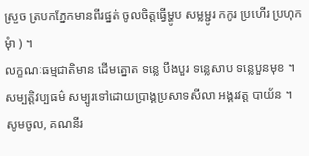ស្រួច ត្របកភ្នែកមានពីរផ្នត់ ចូលចិត្តធ្វើម្ហូប សម្លម្ជូរ កកូរ ប្រហើរ ប្រហុក មុំា ) ។
លក្ខណៈធម្មជាតិមាន ដើមត្នោត ទន្លេ បឹងបួរ ទន្លេសាប ទន្លេបួនមុខ ។
សម្បត្តិវប្បធម៌ សម្បូរទៅដោយប្រាង្គប្រសាទសីលា អង្គរវត្ត បាយ័ន ។
សូមចូល, គណនីរ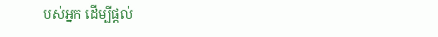បស់អ្នក ដើម្បីផ្តល់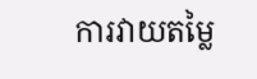ការវាយតម្លៃ